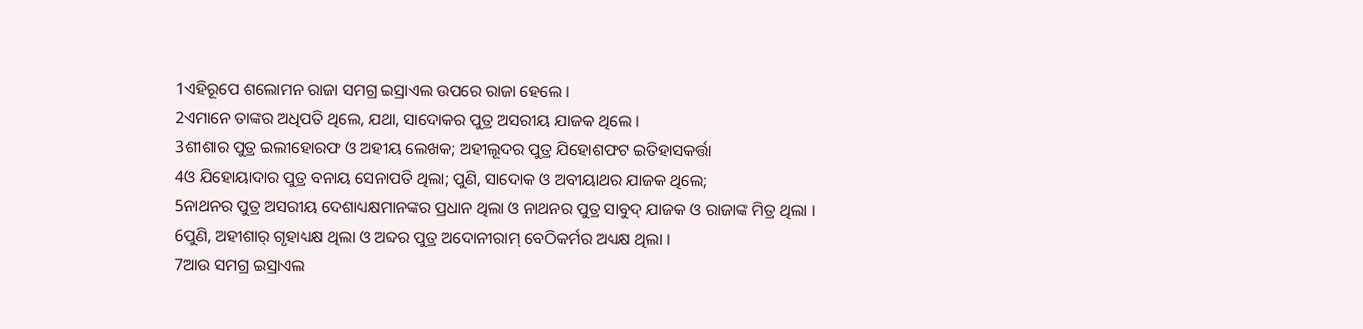1ଏହିରୂପେ ଶଲୋମନ ରାଜା ସମଗ୍ର ଇସ୍ରାଏଲ ଉପରେ ରାଜା ହେଲେ ।
2ଏମାନେ ତାଙ୍କର ଅଧିପତି ଥିଲେ, ଯଥା, ସାଦୋକର ପୁତ୍ର ଅସରୀୟ ଯାଜକ ଥିଲେ ।
3ଶୀଶାର ପୁତ୍ର ଇଲୀହୋରଫ ଓ ଅହୀୟ ଲେଖକ; ଅହୀଲୂଦର ପୁତ୍ର ଯିହୋଶଫଟ ଇତିହାସକର୍ତ୍ତା
4ଓ ଯିହୋୟାଦାର ପୁତ୍ର ବନାୟ ସେନାପତି ଥିଲା; ପୁଣି, ସାଦୋକ ଓ ଅବୀୟାଥର ଯାଜକ ଥିଲେ;
5ନାଥନର ପୁତ୍ର ଅସରୀୟ ଦେଶାଧ୍ୟକ୍ଷମାନଙ୍କର ପ୍ରଧାନ ଥିଲା ଓ ନାଥନର ପୁତ୍ର ସାବୁଦ୍ ଯାଜକ ଓ ରାଜାଙ୍କ ମିତ୍ର ଥିଲା ।
6ପୁଣି, ଅହୀଶାର୍ ଗୃହାଧ୍ୟକ୍ଷ ଥିଲା ଓ ଅବ୍ଦର ପୁତ୍ର ଅଦୋନୀରାମ୍ ବେଠିକର୍ମର ଅଧ୍ୟକ୍ଷ ଥିଲା ।
7ଆଉ ସମଗ୍ର ଇସ୍ରାଏଲ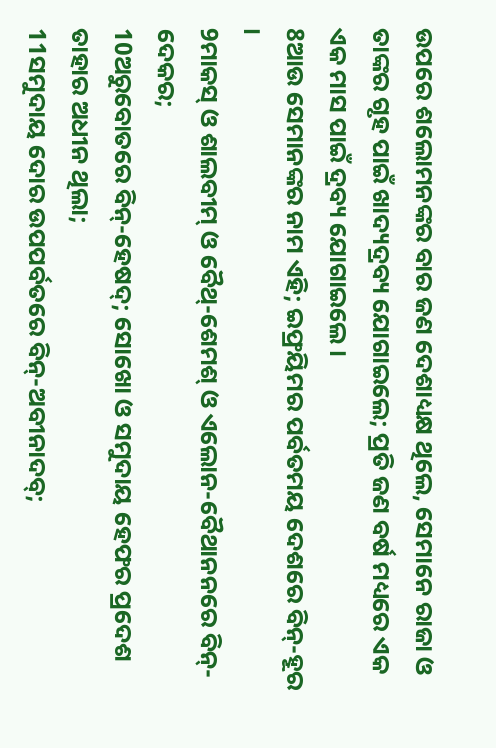ଉପରେ ଶଲୋମନଙ୍କର ବାର ଜଣ ଦେଶାଧ୍ୟକ୍ଷ ଥିଲେ, ସେମାନେ ରାଜା ଓ ତାଙ୍କର ଗୃହ ପାଇଁ ଖାଦ୍ୟଦ୍ରବ୍ୟ ଯୋଗାଇଲେ; ପ୍ରତି ଜଣ ବର୍ଷ ମଧ୍ୟରେ ଏକ ଏକ ମାସ ପାଇଁ ଦ୍ରବ୍ୟ ଯୋଗାଇଲେ ।
8ଆଉ ସେମାନଙ୍କର ନାମ ଏହି; ଇଫ୍ରୟିମର ପର୍ବତମୟ ଦେଶରେ ବିନ୍-ହୂର ।
9ମାକସ୍ ଓ ଶାଲବୀମ୍ ଓ ବୈଥ୍-ଶେମଶ୍ ଓ ଏଲୋନ-ବୈଥାନନରେ ବିନ୍-ଦେକର;
10ଅରୁବୋତରେ ବିନ୍-ହେଷଦ୍; ସୋଖୋ ଓ ସମୁଦାୟ ହେଫର ପ୍ରଦେଶ ତାହାର ଅଧୀନ ଥିଲା;
11ସମୁଦାୟ ଦୋର ଉପପର୍ବତରେ ବିନ୍-ଅବୀନାଦବ୍;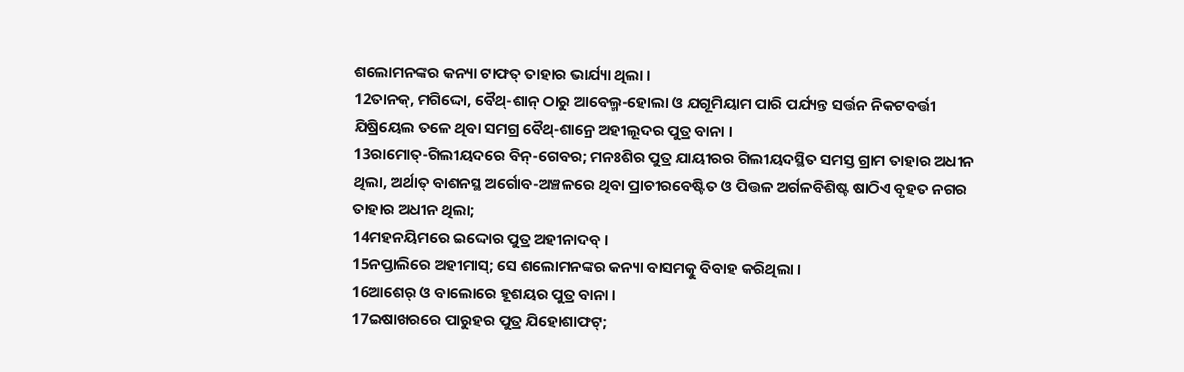ଶଲୋମନଙ୍କର କନ୍ୟା ଟାଫତ୍ ତାହାର ଭାର୍ଯ୍ୟା ଥିଲା ।
12ତାନକ୍, ମଗିଦ୍ଦୋ, ବୈଥ୍-ଶାନ୍ ଠାରୁ ଆବେଲ୍ମ-ହୋଲା ଓ ଯଗୂମିୟାମ ପାରି ପର୍ଯ୍ୟନ୍ତ ସର୍ତ୍ତନ ନିକଟବର୍ତ୍ତୀ ଯିଷ୍ରିୟେଲ ତଳେ ଥିବା ସମଗ୍ର ବୈଥ୍-ଶାନ୍ରେ ଅହୀଲୂଦର ପୁତ୍ର ବାନା ।
13ରାମୋତ୍-ଗିଲୀୟଦରେ ବିନ୍-ଗେବର; ମନଃଶିର ପୁତ୍ର ଯାୟୀରର ଗିଲୀୟଦସ୍ଥିତ ସମସ୍ତ ଗ୍ରାମ ତାହାର ଅଧୀନ ଥିଲା, ଅର୍ଥାତ୍ ବାଶନସ୍ଥ ଅର୍ଗୋବ-ଅଞ୍ଚଳରେ ଥିବା ପ୍ରାଚୀରବେଷ୍ଟିତ ଓ ପିତ୍ତଳ ଅର୍ଗଳବିଶିଷ୍ଟ ଷାଠିଏ ବୃହତ ନଗର ତାହାର ଅଧୀନ ଥିଲା;
14ମହନୟିମରେ ଇଦ୍ଦୋର ପୁତ୍ର ଅହୀନାଦବ୍ ।
15ନପ୍ତାଲିରେ ଅହୀମାସ୍; ସେ ଶଲୋମନଙ୍କର କନ୍ୟା ବାସମତ୍କୁ ବିବାହ କରିଥିଲା ।
16ଆଶେର୍ ଓ ବାଲୋରେ ହୂଶୟର ପୁତ୍ର ବାନା ।
17ଇଷାଖରରେ ପାରୁହର ପୁତ୍ର ଯିହୋଶାଫଟ୍;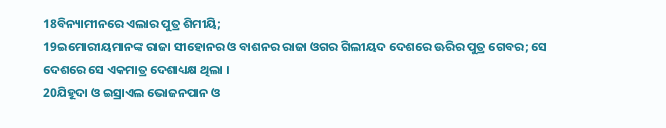18ବିନ୍ୟାମୀନରେ ଏଲାର ପୁତ୍ର ଶିମୀୟି;
19ଇମୋରୀୟମାନଙ୍କ ରାଜା ସୀହୋନର ଓ ବାଶନର ରାଜା ଓଗର ଗିଲୀୟଦ ଦେଶରେ ଊରିର ପୁତ୍ର ଗେବର; ସେ ଦେଶରେ ସେ ଏକମାତ୍ର ଦେଶାଧ୍ୟକ୍ଷ ଥିଲା ।
20ଯିହୂଦା ଓ ଇସ୍ରାଏଲ ଭୋଜନପାନ ଓ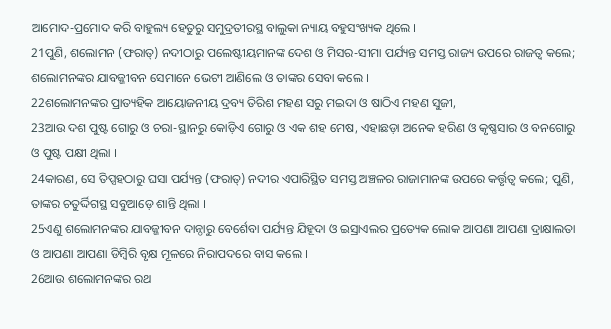ଆମୋଦ-ପ୍ରମୋଦ କରି ବାହୁଲ୍ୟ ହେତୁରୁ ସମୁଦ୍ରତୀରସ୍ଥ ବାଲୁକା ନ୍ୟାୟ ବହୁସଂଖ୍ୟକ ଥିଲେ ।
21ପୁଣି, ଶଲୋମନ (ଫରାତ୍) ନଦୀଠାରୁ ପଲେଷ୍ଟୀୟମାନଙ୍କ ଦେଶ ଓ ମିସର-ସୀମା ପର୍ଯ୍ୟନ୍ତ ସମସ୍ତ ରାଜ୍ୟ ଉପରେ ରାଜତ୍ୱ କଲେ; ଶଲୋମନଙ୍କର ଯାବଜ୍ଜୀବନ ସେମାନେ ଭେଟୀ ଆଣିଲେ ଓ ତାଙ୍କର ସେବା କଲେ ।
22ଶଲୋମନଙ୍କର ପ୍ରାତ୍ୟହିକ ଆୟୋଜନୀୟ ଦ୍ରବ୍ୟ ତିରିଶ ମହଣ ସରୁ ମଇଦା ଓ ଷାଠିଏ ମହଣ ସୁଜୀ,
23ଆଉ ଦଶ ପୁଷ୍ଟ ଗୋରୁ ଓ ଚରା-ସ୍ଥାନରୁ କୋଡ଼ିଏ ଗୋରୁ ଓ ଏକ ଶହ ମେଷ, ଏହାଛଡ଼ା ଅନେକ ହରିଣ ଓ କୃଷ୍ଣସାର ଓ ବନଗୋରୁ ଓ ପୁଷ୍ଟ ପକ୍ଷୀ ଥିଲା ।
24କାରଣ, ସେ ତିପ୍ସହଠାରୁ ଘସା ପର୍ଯ୍ୟନ୍ତ (ଫରାତ୍) ନଦୀର ଏପାରିସ୍ଥିତ ସମସ୍ତ ଅଞ୍ଚଳର ରାଜାମାନଙ୍କ ଉପରେ କର୍ତ୍ତୃତ୍ୱ କଲେ; ପୁଣି, ତାଙ୍କର ଚତୁର୍ଦ୍ଦିଗସ୍ଥ ସବୁଆଡ଼େ ଶାନ୍ତି ଥିଲା ।
25ଏଣୁ ଶଲୋମନଙ୍କର ଯାବଜ୍ଜୀବନ ଦାନ୍ଠାରୁ ବେର୍ଶେବା ପର୍ଯ୍ୟନ୍ତ ଯିହୂଦା ଓ ଇସ୍ରାଏଲର ପ୍ରତ୍ୟେକ ଲୋକ ଆପଣା ଆପଣା ଦ୍ରାକ୍ଷାଲତା ଓ ଆପଣା ଆପଣା ଡିମ୍ବିରି ବୃକ୍ଷ ମୂଳରେ ନିରାପଦରେ ବାସ କଲେ ।
26ଆଉ ଶଲୋମନଙ୍କର ରଥ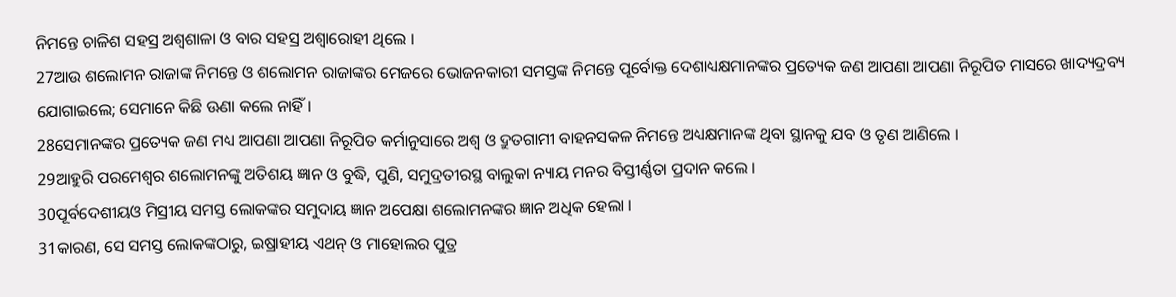ନିମନ୍ତେ ଚାଳିଶ ସହସ୍ର ଅଶ୍ୱଶାଳା ଓ ବାର ସହସ୍ର ଅଶ୍ୱାରୋହୀ ଥିଲେ ।
27ଆଉ ଶଲୋମନ ରାଜାଙ୍କ ନିମନ୍ତେ ଓ ଶଲୋମନ ରାଜାଙ୍କର ମେଜରେ ଭୋଜନକାରୀ ସମସ୍ତଙ୍କ ନିମନ୍ତେ ପୂର୍ବୋକ୍ତ ଦେଶାଧ୍ୟକ୍ଷମାନଙ୍କର ପ୍ରତ୍ୟେକ ଜଣ ଆପଣା ଆପଣା ନିରୂପିତ ମାସରେ ଖାଦ୍ୟଦ୍ରବ୍ୟ ଯୋଗାଇଲେ; ସେମାନେ କିଛି ଊଣା କଲେ ନାହିଁ ।
28ସେମାନଙ୍କର ପ୍ରତ୍ୟେକ ଜଣ ମଧ୍ୟ ଆପଣା ଆପଣା ନିରୂପିତ କର୍ମାନୁସାରେ ଅଶ୍ୱ ଓ ଦ୍ରୁତଗାମୀ ବାହନସକଳ ନିମନ୍ତେ ଅଧ୍ୟକ୍ଷମାନଙ୍କ ଥିବା ସ୍ଥାନକୁ ଯବ ଓ ତୃଣ ଆଣିଲେ ।
29ଆହୁରି ପରମେଶ୍ୱର ଶଲୋମନଙ୍କୁ ଅତିଶୟ ଜ୍ଞାନ ଓ ବୁଦ୍ଧି, ପୁଣି, ସମୁଦ୍ରତୀରସ୍ଥ ବାଲୁକା ନ୍ୟାୟ ମନର ବିସ୍ତୀର୍ଣ୍ଣତା ପ୍ରଦାନ କଲେ ।
30ପୂର୍ବଦେଶୀୟଓ ମିସ୍ରୀୟ ସମସ୍ତ ଲୋକଙ୍କର ସମୁଦାୟ ଜ୍ଞାନ ଅପେକ୍ଷା ଶଲୋମନଙ୍କର ଜ୍ଞାନ ଅଧିକ ହେଲା ।
31କାରଣ, ସେ ସମସ୍ତ ଲୋକଙ୍କଠାରୁ, ଇଷ୍ରାହୀୟ ଏଥନ୍ ଓ ମାହୋଲର ପୁତ୍ର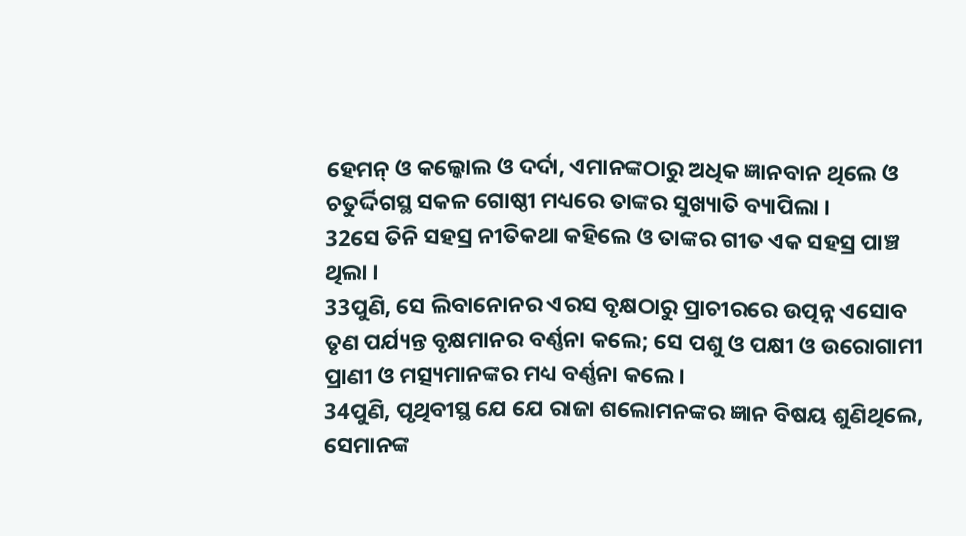ହେମନ୍ ଓ କଲ୍କୋଲ ଓ ଦର୍ଦା, ଏମାନଙ୍କଠାରୁ ଅଧିକ ଜ୍ଞାନବାନ ଥିଲେ ଓ ଚତୁର୍ଦ୍ଦିଗସ୍ଥ ସକଳ ଗୋଷ୍ଠୀ ମଧ୍ୟରେ ତାଙ୍କର ସୁଖ୍ୟାତି ବ୍ୟାପିଲା ।
32ସେ ତିନି ସହସ୍ର ନୀତିକଥା କହିଲେ ଓ ତାଙ୍କର ଗୀତ ଏକ ସହସ୍ର ପାଞ୍ଚ ଥିଲା ।
33ପୁଣି, ସେ ଲିବାନୋନର ଏରସ ବୃକ୍ଷଠାରୁ ପ୍ରାଚୀରରେ ଉତ୍ପନ୍ନ ଏସୋବ ତୃଣ ପର୍ଯ୍ୟନ୍ତ ବୃକ୍ଷମାନର ବର୍ଣ୍ଣନା କଲେ; ସେ ପଶୁ ଓ ପକ୍ଷୀ ଓ ଉରୋଗାମୀ ପ୍ରାଣୀ ଓ ମତ୍ସ୍ୟମାନଙ୍କର ମଧ୍ୟ ବର୍ଣ୍ଣନା କଲେ ।
34ପୁଣି, ପୃଥିବୀସ୍ଥ ଯେ ଯେ ରାଜା ଶଲୋମନଙ୍କର ଜ୍ଞାନ ବିଷୟ ଶୁଣିଥିଲେ, ସେମାନଙ୍କ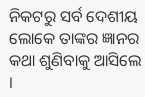ନିକଟରୁ ସର୍ବ ଦେଶୀୟ ଲୋକେ ତାଙ୍କର ଜ୍ଞାନର କଥା ଶୁଣିବାକୁ ଆସିଲେ ।